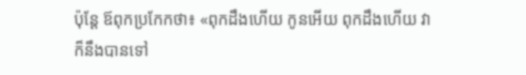ប៉ុន្ដែ ឪពុកប្រកែកថា៖ «ពុកដឹងហើយ កូនអើយ ពុកដឹងហើយ វាក៏នឹងបានទៅ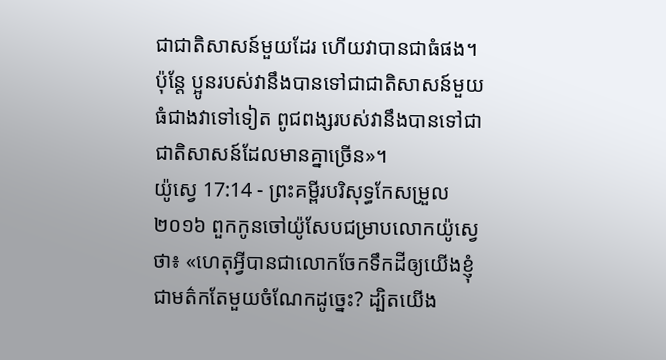ជាជាតិសាសន៍មួយដែរ ហើយវាបានជាធំផង។ ប៉ុន្ដែ ប្អូនរបស់វានឹងបានទៅជាជាតិសាសន៍មួយធំជាងវាទៅទៀត ពូជពង្សរបស់វានឹងបានទៅជាជាតិសាសន៍ដែលមានគ្នាច្រើន»។
យ៉ូស្វេ 17:14 - ព្រះគម្ពីរបរិសុទ្ធកែសម្រួល ២០១៦ ពួកកូនចៅយ៉ូសែបជម្រាបលោកយ៉ូស្វេថា៖ «ហេតុអ្វីបានជាលោកចែកទឹកដីឲ្យយើងខ្ញុំជាមត៌កតែមួយចំណែកដូច្នេះ? ដ្បិតយើង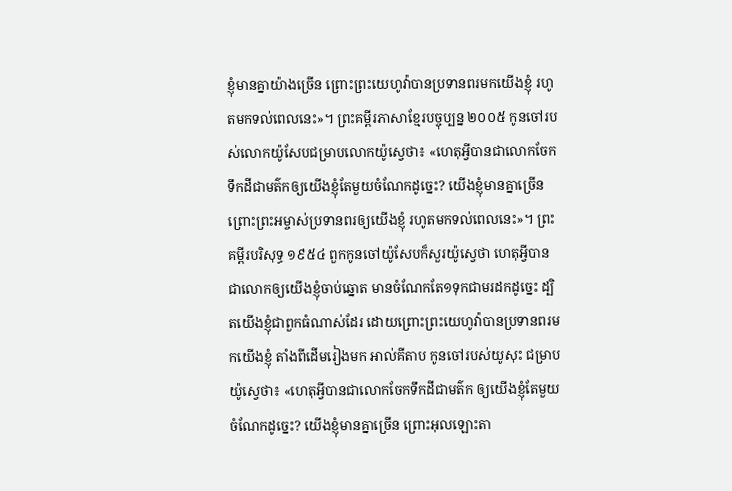ខ្ញុំមានគ្នាយ៉ាងច្រើន ព្រោះព្រះយេហូវ៉ាបានប្រទានពរមកយើងខ្ញុំ រហូតមកទល់ពេលនេះ»។ ព្រះគម្ពីរភាសាខ្មែរបច្ចុប្បន្ន ២០០៥ កូនចៅរបស់លោកយ៉ូសែបជម្រាបលោកយ៉ូស្វេថា៖ «ហេតុអ្វីបានជាលោកចែកទឹកដីជាមត៌កឲ្យយើងខ្ញុំតែមួយចំណែកដូច្នេះ? យើងខ្ញុំមានគ្នាច្រើន ព្រោះព្រះអម្ចាស់ប្រទានពរឲ្យយើងខ្ញុំ រហូតមកទល់ពេលនេះ»។ ព្រះគម្ពីរបរិសុទ្ធ ១៩៥៤ ពួកកូនចៅយ៉ូសែបក៏សួរយ៉ូស្វេថា ហេតុអ្វីបានជាលោកឲ្យយើងខ្ញុំចាប់ឆ្នោត មានចំណែកតែ១ទុកជាមរដកដូច្នេះ ដ្បិតយើងខ្ញុំជាពួកធំណាស់ដែរ ដោយព្រោះព្រះយេហូវ៉ាបានប្រទានពរមកយើងខ្ញុំ តាំងពីដើមរៀងមក អាល់គីតាប កូនចៅរបស់យូសុះ ជម្រាបយ៉ូស្វេថា៖ «ហេតុអ្វីបានជាលោកចែកទឹកដីជាមត៌ក ឲ្យយើងខ្ញុំតែមួយចំណែកដូច្នេះ? យើងខ្ញុំមានគ្នាច្រើន ព្រោះអុលឡោះតា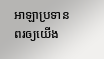អាឡាប្រទានពរឲ្យយើង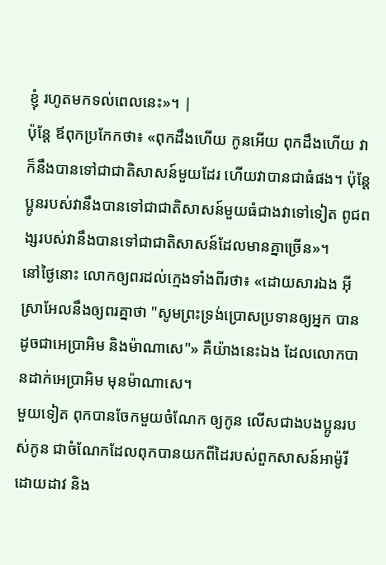ខ្ញុំ រហូតមកទល់ពេលនេះ»។ |
ប៉ុន្ដែ ឪពុកប្រកែកថា៖ «ពុកដឹងហើយ កូនអើយ ពុកដឹងហើយ វាក៏នឹងបានទៅជាជាតិសាសន៍មួយដែរ ហើយវាបានជាធំផង។ ប៉ុន្ដែ ប្អូនរបស់វានឹងបានទៅជាជាតិសាសន៍មួយធំជាងវាទៅទៀត ពូជពង្សរបស់វានឹងបានទៅជាជាតិសាសន៍ដែលមានគ្នាច្រើន»។
នៅថ្ងៃនោះ លោកឲ្យពរដល់ក្មេងទាំងពីរថា៖ «ដោយសារឯង អ៊ីស្រាអែលនឹងឲ្យពរគ្នាថា "សូមព្រះទ្រង់ប្រោសប្រទានឲ្យអ្នក បានដូចជាអេប្រាអិម និងម៉ាណាសេ"» គឺយ៉ាងនេះឯង ដែលលោកបានដាក់អេប្រាអិម មុនម៉ាណាសេ។
មួយទៀត ពុកបានចែកមួយចំណែក ឲ្យកូន លើសជាងបងប្អូនរបស់កូន ជាចំណែកដែលពុកបានយកពីដៃរបស់ពួកសាសន៍អាម៉ូរី ដោយដាវ និង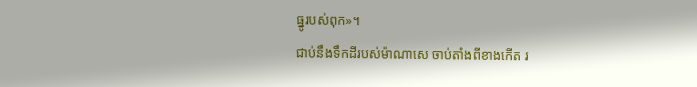ធ្នូរបស់ពុក»។
ជាប់នឹងទឹកដីរបស់ម៉ាណាសេ ចាប់តាំងពីខាងកើត រ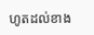ហូតដល់ខាង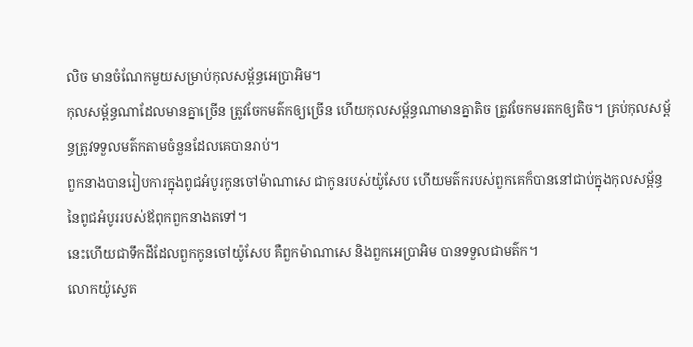លិច មានចំណែកមួយសម្រាប់កុលសម្ព័ន្ធអេប្រាអិម។
កុលសម្ព័ន្ធណាដែលមានគ្នាច្រើន ត្រូវចែកមត៌កឲ្យច្រើន ហើយកុលសម្ព័ន្ធណាមានគ្នាតិច ត្រូវចែកមរតកឲ្យតិច។ គ្រប់កុលសម្ព័ន្ធត្រូវទទួលមត៌កតាមចំនួនដែលគេបានរាប់។
ពួកនាងបានរៀបការក្នុងពូជអំបូរកូនចៅម៉ាណាសេ ជាកូនរបស់យ៉ូសែប ហើយមត៌ករបស់ពួកគេក៏បាននៅជាប់ក្នុងកុលសម្ព័ន្ធនៃពូជអំបូររបស់ឪពុកពួកនាងតទៅ។
នេះហើយជាទឹកដីដែលពួកកូនចៅយ៉ូសែប គឺពួកម៉ាណាសេ និងពួកអេប្រាអិម បានទទួលជាមត៌ក។
លោកយ៉ូស្វេត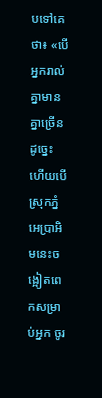បទៅគេថា៖ «បើអ្នករាល់គ្នាមានគ្នាច្រើនដូច្នេះ ហើយបើស្រុកភ្នំអេប្រាអិមនេះចង្អៀតពេកសម្រាប់អ្នក ចូរ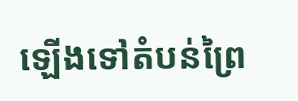ឡើងទៅតំបន់ព្រៃ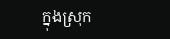ក្នុងស្រុក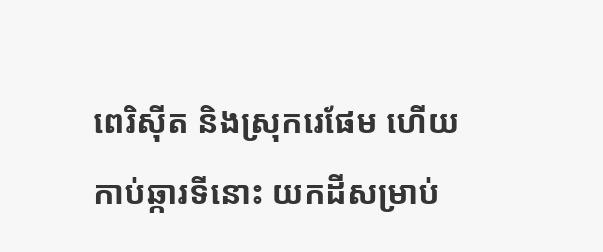ពេរិស៊ីត និងស្រុករេផែម ហើយកាប់ឆ្ការទីនោះ យកដីសម្រាប់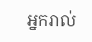អ្នករាល់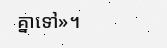គ្នាទៅ»។